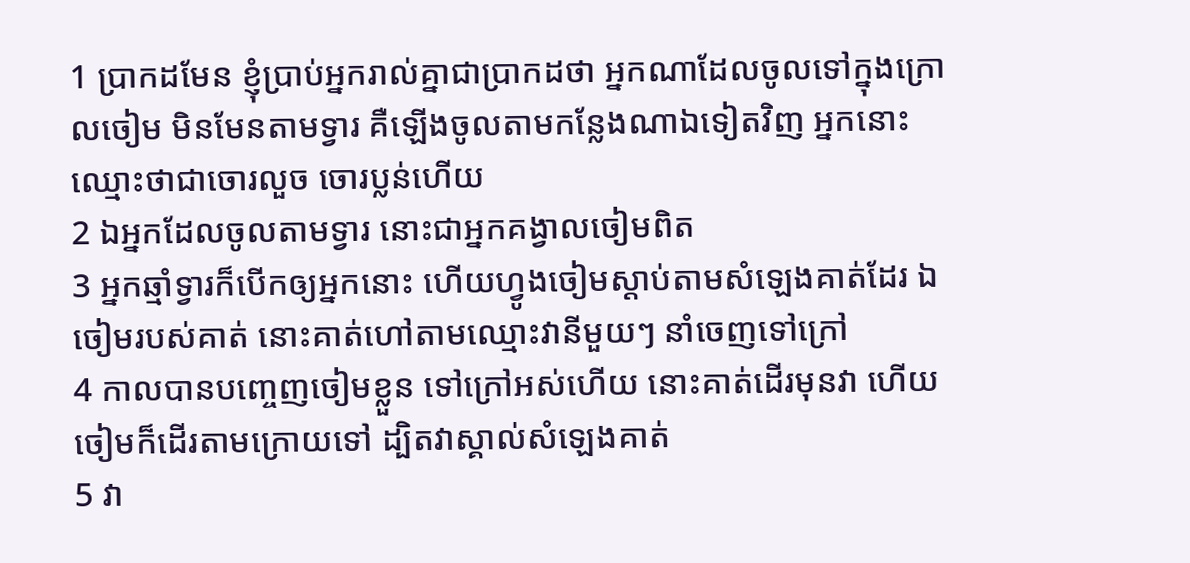1 ប្រាកដមែន ខ្ញុំប្រាប់អ្នករាល់គ្នាជាប្រាកដថា អ្នកណាដែលចូលទៅក្នុងក្រោលចៀម មិនមែនតាមទ្វារ គឺឡើងចូលតាមកន្លែងណាឯទៀតវិញ អ្នកនោះឈ្មោះថាជាចោរលួច ចោរប្លន់ហើយ
2 ឯអ្នកដែលចូលតាមទ្វារ នោះជាអ្នកគង្វាលចៀមពិត
3 អ្នកឆ្មាំទ្វារក៏បើកឲ្យអ្នកនោះ ហើយហ្វូងចៀមស្តាប់តាមសំឡេងគាត់ដែរ ឯចៀមរបស់គាត់ នោះគាត់ហៅតាមឈ្មោះវានីមួយៗ នាំចេញទៅក្រៅ
4 កាលបានបញ្ចេញចៀមខ្លួន ទៅក្រៅអស់ហើយ នោះគាត់ដើរមុនវា ហើយចៀមក៏ដើរតាមក្រោយទៅ ដ្បិតវាស្គាល់សំឡេងគាត់
5 វា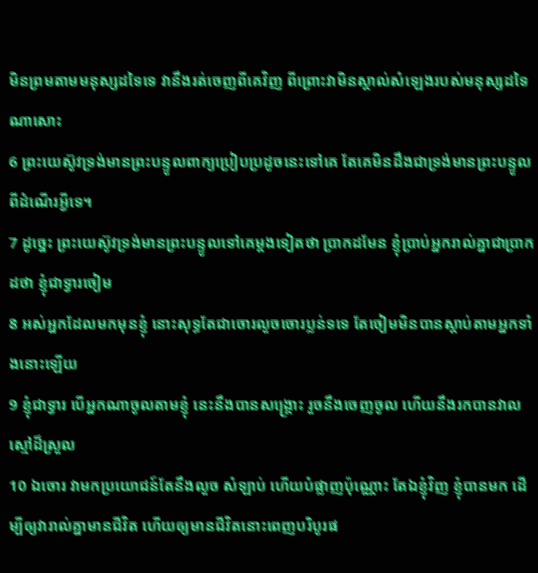មិនព្រមតាមមនុស្សដទៃទេ វានឹងរត់ចេញពីគេវិញ ពីព្រោះវាមិនស្គាល់សំឡេងរបស់មនុស្សដទៃណាសោះ
6 ព្រះយេស៊ូវទ្រង់មានព្រះបន្ទូលពាក្យប្រៀបប្រដូចនេះទៅគេ តែគេមិនដឹងជាទ្រង់មានព្រះបន្ទូលពីដំណើរអ្វីទេ។
7 ដូច្នេះ ព្រះយេស៊ូវទ្រង់មានព្រះបន្ទូលទៅគេម្តងទៀតថា ប្រាកដមែន ខ្ញុំប្រាប់អ្នករាល់គ្នាជាប្រាកដថា ខ្ញុំជាទ្វារចៀម
8 អស់អ្នកដែលមកមុនខ្ញុំ នោះសុទ្ធតែជាចោរលួចចោរប្លន់ទទេ តែចៀមមិនបានស្តាប់តាមអ្នកទាំងនោះឡើយ
9 ខ្ញុំជាទ្វារ បើអ្នកណាចូលតាមខ្ញុំ នេះនឹងបានសង្គ្រោះ រួចនឹងចេញចូល ហើយនឹងរកបានវាលស្មៅដ៏ស្រួល
10 ឯចោរ វាមកប្រយោជន៍តែនឹងលួច សំឡាប់ ហើយបំផ្លាញប៉ុណ្ណោះ តែឯខ្ញុំវិញ ខ្ញុំបានមក ដើម្បីឲ្យវារាល់គ្នាមានជីវិត ហើយឲ្យមានជីវិតនោះពេញបរិបូរផ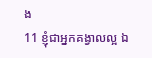ង
11 ខ្ញុំជាអ្នកគង្វាលល្អ ឯ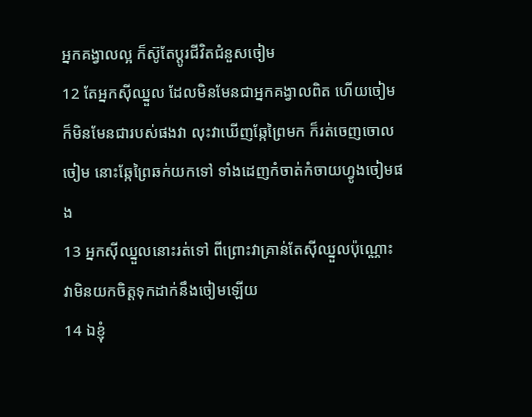អ្នកគង្វាលល្អ ក៏ស៊ូតែប្តូរជីវិតជំនួសចៀម
12 តែអ្នកស៊ីឈ្នួល ដែលមិនមែនជាអ្នកគង្វាលពិត ហើយចៀមក៏មិនមែនជារបស់ផងវា លុះវាឃើញឆ្កែព្រៃមក ក៏រត់ចេញចោលចៀម នោះឆ្កែព្រៃឆក់យកទៅ ទាំងដេញកំចាត់កំចាយហ្វូងចៀមផង
13 អ្នកស៊ីឈ្នួលនោះរត់ទៅ ពីព្រោះវាគ្រាន់តែស៊ីឈ្នួលប៉ុណ្ណោះ វាមិនយកចិត្តទុកដាក់នឹងចៀមឡើយ
14 ឯខ្ញុំ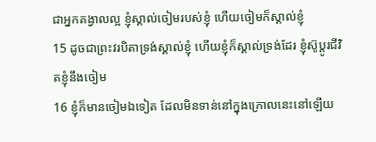ជាអ្នកគង្វាលល្អ ខ្ញុំស្គាល់ចៀមរបស់ខ្ញុំ ហើយចៀមក៏ស្គាល់ខ្ញុំ
15 ដូចជាព្រះវរបិតាទ្រង់ស្គាល់ខ្ញុំ ហើយខ្ញុំក៏ស្គាល់ទ្រង់ដែរ ខ្ញុំស៊ូប្តូរជីវិតខ្ញុំនឹងចៀម
16 ខ្ញុំក៏មានចៀមឯទៀត ដែលមិនទាន់នៅក្នុងក្រោលនេះនៅឡើយ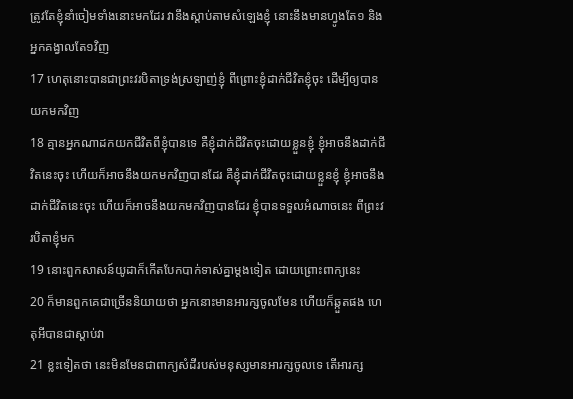ត្រូវតែខ្ញុំនាំចៀមទាំងនោះមកដែរ វានឹងស្តាប់តាមសំឡេងខ្ញុំ នោះនឹងមានហ្វូងតែ១ និងអ្នកគង្វាលតែ១វិញ
17 ហេតុនោះបានជាព្រះវរបិតាទ្រង់ស្រឡាញ់ខ្ញុំ ពីព្រោះខ្ញុំដាក់ជីវិតខ្ញុំចុះ ដើម្បីឲ្យបានយកមកវិញ
18 គ្មានអ្នកណាដកយកជីវិតពីខ្ញុំបានទេ គឺខ្ញុំដាក់ជីវិតចុះដោយខ្លួនខ្ញុំ ខ្ញុំអាចនឹងដាក់ជីវិតនេះចុះ ហើយក៏អាចនឹងយកមកវិញបានដែរ គឺខ្ញុំដាក់ជីវិតចុះដោយខ្លួនខ្ញុំ ខ្ញុំអាចនឹងដាក់ជីវិតនេះចុះ ហើយក៏អាចនឹងយកមកវិញបានដែរ ខ្ញុំបានទទួលអំណាចនេះ ពីព្រះវរបិតាខ្ញុំមក
19 នោះពួកសាសន៍យូដាក៏កើតបែកបាក់ទាស់គ្នាម្តងទៀត ដោយព្រោះពាក្យនេះ
20 ក៏មានពួកគេជាច្រើននិយាយថា អ្នកនោះមានអារក្សចូលមែន ហើយក៏ឆ្កួតផង ហេតុអីបានជាស្តាប់វា
21 ខ្លះទៀតថា នេះមិនមែនជាពាក្យសំដីរបស់មនុស្សមានអារក្សចូលទេ តើអារក្ស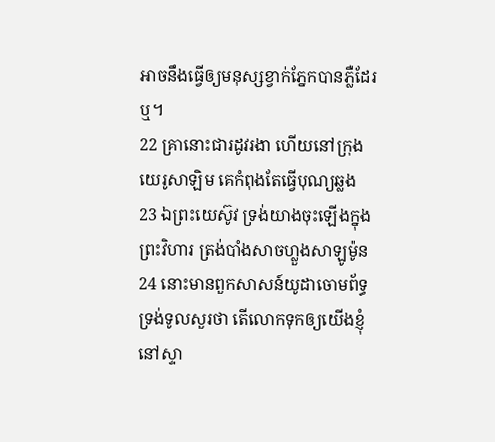អាចនឹងធ្វើឲ្យមនុស្សខ្វាក់ភ្នែកបានភ្លឺដែរឬ។
22 គ្រានោះជារដូវរងា ហើយនៅក្រុងយេរូសាឡិម គេកំពុងតែធ្វើបុណ្យឆ្លង
23 ឯព្រះយេស៊ូវ ទ្រង់យាងចុះឡើងក្នុងព្រះវិហារ ត្រង់បាំងសាចហ្លួងសាឡូម៉ូន
24 នោះមានពួកសាសន៍យូដាចោមព័ទ្ធទ្រង់ទូលសួរថា តើលោកទុកឲ្យយើងខ្ញុំនៅស្ទា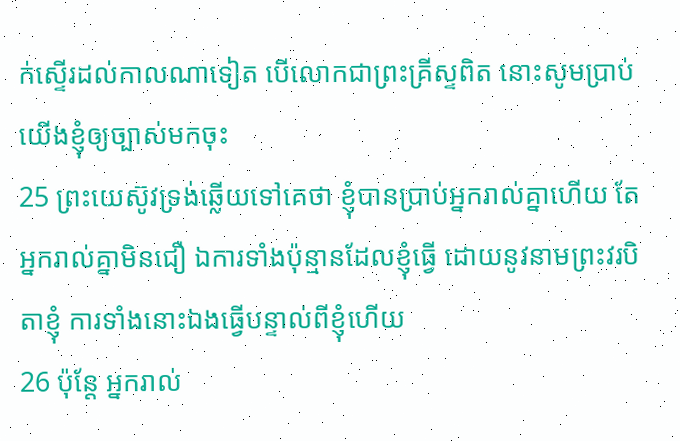ក់ស្ទើរដល់កាលណាទៀត បើលោកជាព្រះគ្រីស្ទពិត នោះសូមប្រាប់យើងខ្ញុំឲ្យច្បាស់មកចុះ
25 ព្រះយេស៊ូវទ្រង់ឆ្លើយទៅគេថា ខ្ញុំបានប្រាប់អ្នករាល់គ្នាហើយ តែអ្នករាល់គ្នាមិនជឿ ឯការទាំងប៉ុន្មានដែលខ្ញុំធ្វើ ដោយនូវនាមព្រះវរបិតាខ្ញុំ ការទាំងនោះឯងធ្វើបន្ទាល់ពីខ្ញុំហើយ
26 ប៉ុន្តែ អ្នករាល់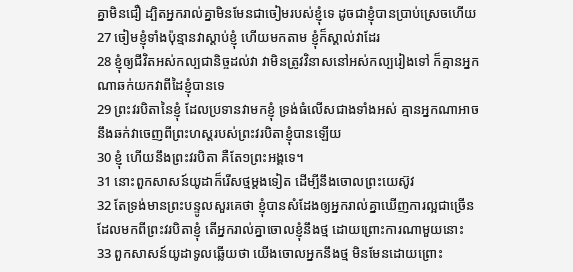គ្នាមិនជឿ ដ្បិតអ្នករាល់គ្នាមិនមែនជាចៀមរបស់ខ្ញុំទេ ដូចជាខ្ញុំបានប្រាប់ស្រេចហើយ
27 ចៀមខ្ញុំទាំងប៉ុន្មានវាស្តាប់ខ្ញុំ ហើយមកតាម ខ្ញុំក៏ស្គាល់វាដែរ
28 ខ្ញុំឲ្យជីវិតអស់កល្បជានិច្ចដល់វា វាមិនត្រូវវិនាសនៅអស់កល្បរៀងទៅ ក៏គ្មានអ្នកណាឆក់យកវាពីដៃខ្ញុំបានទេ
29 ព្រះវរបិតានៃខ្ញុំ ដែលប្រទានវាមកខ្ញុំ ទ្រង់ធំលើសជាងទាំងអស់ គ្មានអ្នកណាអាចនឹងឆក់វាចេញពីព្រះហស្តរបស់ព្រះវរបិតាខ្ញុំបានឡើយ
30 ខ្ញុំ ហើយនឹងព្រះវរបិតា គឺតែ១ព្រះអង្គទេ។
31 នោះពួកសាសន៍យូដាក៏រើសថ្មម្តងទៀត ដើម្បីនឹងចោលព្រះយេស៊ូវ
32 តែទ្រង់មានព្រះបន្ទូលសួរគេថា ខ្ញុំបានសំដែងឲ្យអ្នករាល់គ្នាឃើញការល្អជាច្រើន ដែលមកពីព្រះវរបិតាខ្ញុំ តើអ្នករាល់គ្នាចោលខ្ញុំនឹងថ្ម ដោយព្រោះការណាមួយនោះ
33 ពួកសាសន៍យូដាទូលឆ្លើយថា យើងចោលអ្នកនឹងថ្ម មិនមែនដោយព្រោះ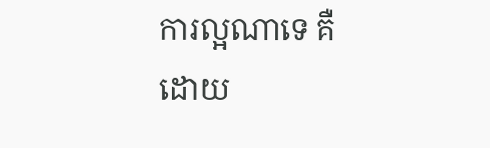ការល្អណាទេ គឺដោយ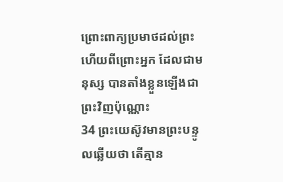ព្រោះពាក្យប្រមាថដល់ព្រះ ហើយពីព្រោះអ្នក ដែលជាមនុស្ស បានតាំងខ្លួនឡើងជាព្រះវិញប៉ុណ្ណោះ
34 ព្រះយេស៊ូវមានព្រះបន្ទូលឆ្លើយថា តើគ្មាន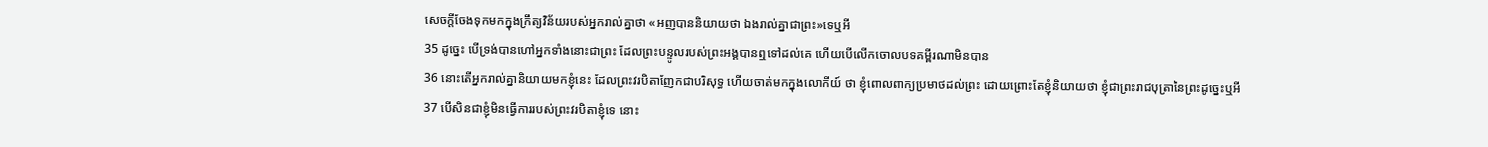សេចក្តីចែងទុកមកក្នុងក្រឹត្យវិន័យរបស់អ្នករាល់គ្នាថា «អញបាននិយាយថា ឯងរាល់គ្នាជាព្រះ»ទេឬអី
35 ដូច្នេះ បើទ្រង់បានហៅអ្នកទាំងនោះជាព្រះ ដែលព្រះបន្ទូលរបស់ព្រះអង្គបានឮទៅដល់គេ ហើយបើលើកចោលបទគម្ពីរណាមិនបាន
36 នោះតើអ្នករាល់គ្នានិយាយមកខ្ញុំនេះ ដែលព្រះវរបិតាញែកជាបរិសុទ្ធ ហើយចាត់មកក្នុងលោកីយ៍ ថា ខ្ញុំពោលពាក្យប្រមាថដល់ព្រះ ដោយព្រោះតែខ្ញុំនិយាយថា ខ្ញុំជាព្រះរាជបុត្រានៃព្រះដូច្នេះឬអី
37 បើសិនជាខ្ញុំមិនធ្វើការរបស់ព្រះវរបិតាខ្ញុំទេ នោះ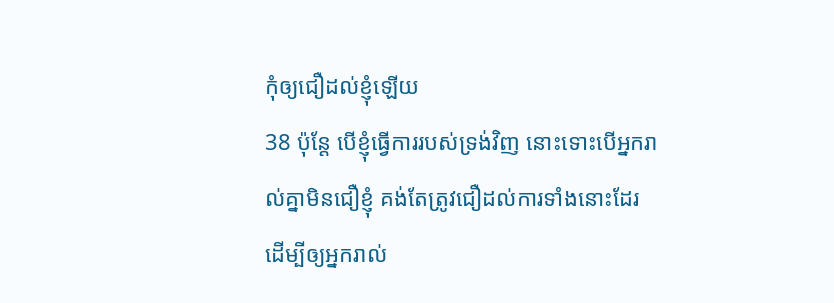កុំឲ្យជឿដល់ខ្ញុំឡើយ
38 ប៉ុន្តែ បើខ្ញុំធ្វើការរបស់ទ្រង់វិញ នោះទោះបើអ្នករាល់គ្នាមិនជឿខ្ញុំ គង់តែត្រូវជឿដល់ការទាំងនោះដែរ ដើម្បីឲ្យអ្នករាល់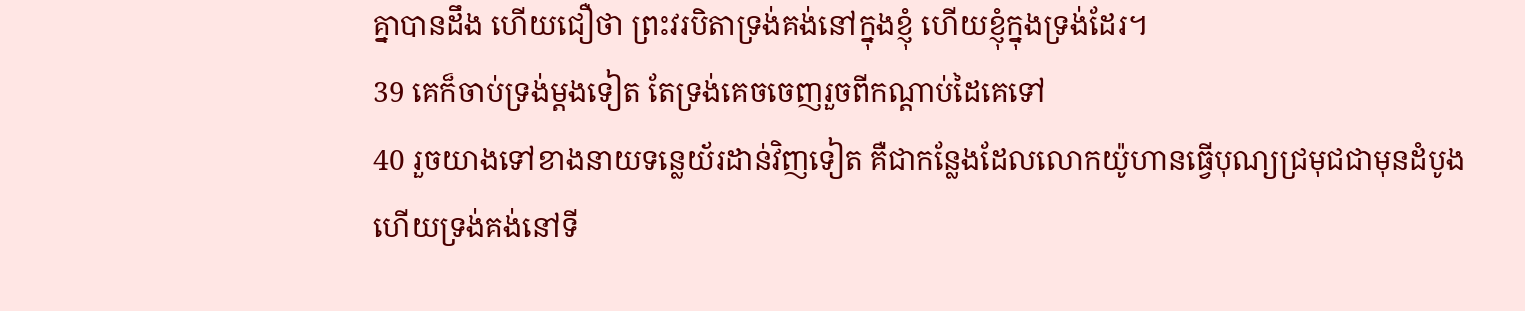គ្នាបានដឹង ហើយជឿថា ព្រះវរបិតាទ្រង់គង់នៅក្នុងខ្ញុំ ហើយខ្ញុំក្នុងទ្រង់ដែរ។
39 គេក៏ចាប់ទ្រង់ម្តងទៀត តែទ្រង់គេចចេញរួចពីកណ្តាប់ដៃគេទៅ
40 រួចយាងទៅខាងនាយទន្លេយ័រដាន់វិញទៀត គឺជាកន្លែងដែលលោកយ៉ូហានធ្វើបុណ្យជ្រមុជជាមុនដំបូង ហើយទ្រង់គង់នៅទី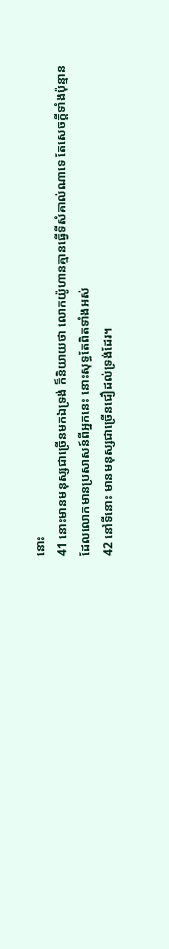នោះ
41 នោះមានមនុស្សជាច្រើនមកឯទ្រង់ ក៏និយាយថា លោកយ៉ូហានគ្មានធ្វើទីសំគាល់ណាទេ តែសេចក្តីទាំងប៉ុន្មាន ដែលលោកមានប្រសាសន៍ពីអ្នកនេះ នោះសុទ្ធតែពិតទាំងអស់
42 នៅទីនោះ មានមនុស្សជាច្រើនជឿដល់ទ្រង់ដែរ។